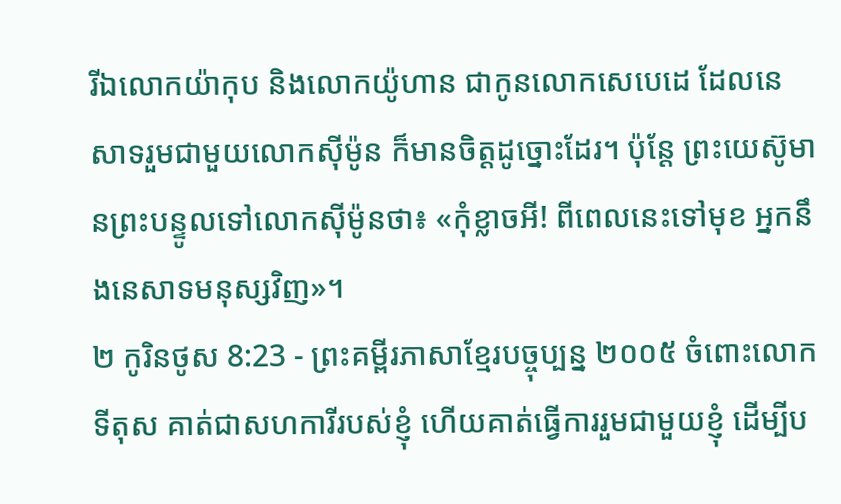រីឯលោកយ៉ាកុប និងលោកយ៉ូហាន ជាកូនលោកសេបេដេ ដែលនេសាទរួមជាមួយលោកស៊ីម៉ូន ក៏មានចិត្តដូច្នោះដែរ។ ប៉ុន្តែ ព្រះយេស៊ូមានព្រះបន្ទូលទៅលោកស៊ីម៉ូនថា៖ «កុំខ្លាចអី! ពីពេលនេះទៅមុខ អ្នកនឹងនេសាទមនុស្សវិញ»។
២ កូរិនថូស 8:23 - ព្រះគម្ពីរភាសាខ្មែរបច្ចុប្បន្ន ២០០៥ ចំពោះលោកទីតុស គាត់ជាសហការីរបស់ខ្ញុំ ហើយគាត់ធ្វើការរួមជាមួយខ្ញុំ ដើម្បីប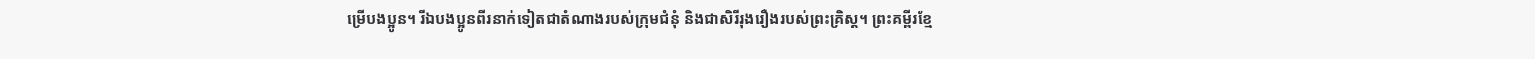ម្រើបងប្អូន។ រីឯបងប្អូនពីរនាក់ទៀតជាតំណាងរបស់ក្រុមជំនុំ និងជាសិរីរុងរឿងរបស់ព្រះគ្រិស្ត។ ព្រះគម្ពីរខ្មែ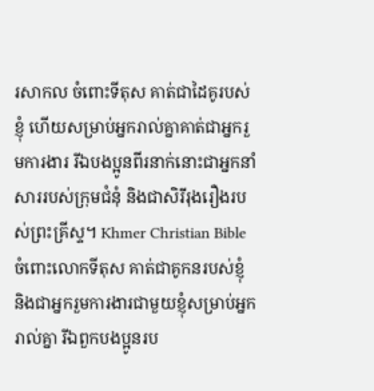រសាកល ចំពោះទីតុស គាត់ជាដៃគូរបស់ខ្ញុំ ហើយសម្រាប់អ្នករាល់គ្នាគាត់ជាអ្នករួមការងារ រីឯបងប្អូនពីរនាក់នោះជាអ្នកនាំសាររបស់ក្រុមជំនុំ និងជាសិរីរុងរឿងរបស់ព្រះគ្រីស្ទ។ Khmer Christian Bible ចំពោះលោកទីតុស គាត់ជាគូកនរបស់ខ្ញុំ និងជាអ្នករួមការងារជាមួយខ្ញុំសម្រាប់អ្នករាល់គ្នា រីឯពួកបងប្អូនរប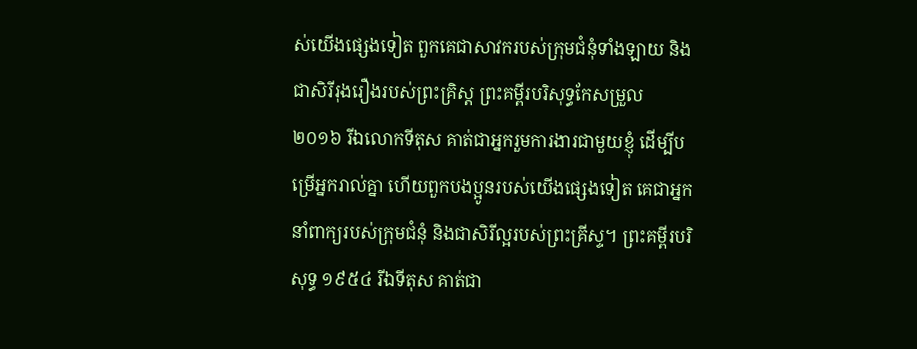ស់យើងផ្សេងទៀត ពួកគេជាសាវករបស់ក្រុមជំនុំទាំងឡាយ និងជាសិរីរុងរឿងរបស់ព្រះគ្រិស្ដ ព្រះគម្ពីរបរិសុទ្ធកែសម្រួល ២០១៦ រីឯលោកទីតុស គាត់ជាអ្នករួមការងារជាមួយខ្ញុំ ដើម្បីបម្រើអ្នករាល់គ្នា ហើយពួកបងប្អូនរបស់យើងផ្សេងទៀត គេជាអ្នកនាំពាក្យរបស់ក្រុមជំនុំ និងជាសិរីល្អរបស់ព្រះគ្រីស្ទ។ ព្រះគម្ពីរបរិសុទ្ធ ១៩៥៤ រីឯទីតុស គាត់ជា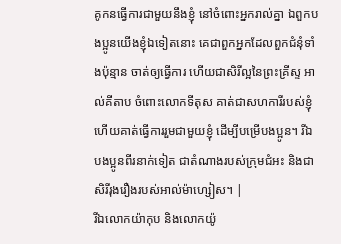គូកនធ្វើការជាមួយនឹងខ្ញុំ នៅចំពោះអ្នករាល់គ្នា ឯពួកបងប្អូនយើងខ្ញុំឯទៀតនោះ គេជាពួកអ្នកដែលពួកជំនុំទាំងប៉ុន្មាន ចាត់ឲ្យធ្វើការ ហើយជាសិរីល្អនៃព្រះគ្រីស្ទ អាល់គីតាប ចំពោះលោកទីតុស គាត់ជាសហការីរបស់ខ្ញុំ ហើយគាត់ធ្វើការរួមជាមួយខ្ញុំ ដើម្បីបម្រើបងប្អូន។ រីឯបងប្អូនពីរនាក់ទៀត ជាតំណាងរបស់ក្រុមជំអះ និងជាសិរីរុងរឿងរបស់អាល់ម៉ាហ្សៀស។ |
រីឯលោកយ៉ាកុប និងលោកយ៉ូ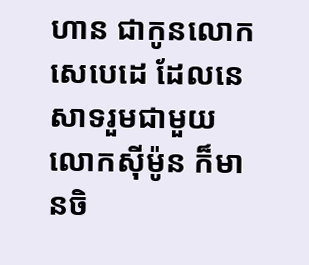ហាន ជាកូនលោកសេបេដេ ដែលនេសាទរួមជាមួយលោកស៊ីម៉ូន ក៏មានចិ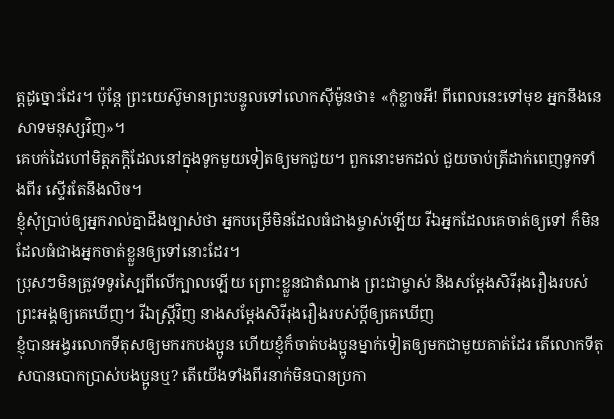ត្តដូច្នោះដែរ។ ប៉ុន្តែ ព្រះយេស៊ូមានព្រះបន្ទូលទៅលោកស៊ីម៉ូនថា៖ «កុំខ្លាចអី! ពីពេលនេះទៅមុខ អ្នកនឹងនេសាទមនុស្សវិញ»។
គេបក់ដៃហៅមិត្តភក្ដិដែលនៅក្នុងទូកមួយទៀតឲ្យមកជួយ។ ពួកនោះមកដល់ ជួយចាប់ត្រីដាក់ពេញទូកទាំងពីរ ស្ទើរតែនឹងលិច។
ខ្ញុំសុំប្រាប់ឲ្យអ្នករាល់គ្នាដឹងច្បាស់ថា អ្នកបម្រើមិនដែលធំជាងម្ចាស់ឡើយ រីឯអ្នកដែលគេចាត់ឲ្យទៅ ក៏មិនដែលធំជាងអ្នកចាត់ខ្លួនឲ្យទៅនោះដែរ។
ប្រុសៗមិនត្រូវទទូរស្បៃពីលើក្បាលឡើយ ព្រោះខ្លួនជាតំណាង ព្រះជាម្ចាស់ និងសម្តែងសិរីរុងរឿងរបស់ព្រះអង្គឲ្យគេឃើញ។ រីឯស្ត្រីវិញ នាងសម្តែងសិរីរុងរឿងរបស់ប្ដីឲ្យគេឃើញ
ខ្ញុំបានអង្វរលោកទីតុសឲ្យមករកបងប្អូន ហើយខ្ញុំក៏ចាត់បងប្អូនម្នាក់ទៀតឲ្យមកជាមួយគាត់ដែរ តើលោកទីតុសបានបោកប្រាស់បងប្អូនឬ? តើយើងទាំងពីរនាក់មិនបានប្រកា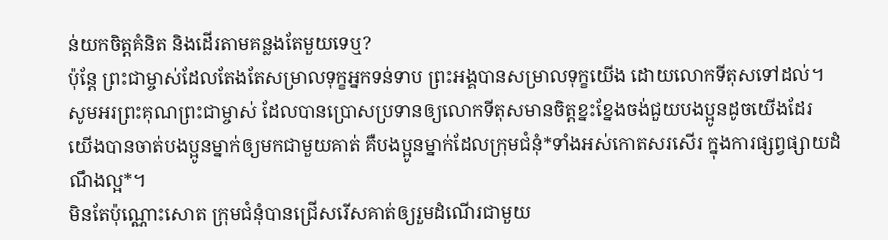ន់យកចិត្តគំនិត និងដើរតាមគន្លងតែមួយទេឬ?
ប៉ុន្តែ ព្រះជាម្ចាស់ដែលតែងតែសម្រាលទុក្ខអ្នកទន់ទាប ព្រះអង្គបានសម្រាលទុក្ខយើង ដោយលោកទីតុសទៅដល់។
សូមអរព្រះគុណព្រះជាម្ចាស់ ដែលបានប្រោសប្រទានឲ្យលោកទីតុសមានចិត្តខ្នះខ្នែងចង់ជួយបងប្អូនដូចយើងដែរ
យើងបានចាត់បងប្អូនម្នាក់ឲ្យមកជាមួយគាត់ គឺបងប្អូនម្នាក់ដែលក្រុមជំនុំ*ទាំងអស់កោតសរសើរ ក្នុងការផ្សព្វផ្សាយដំណឹងល្អ*។
មិនតែប៉ុណ្ណោះសោត ក្រុមជំនុំបានជ្រើសរើសគាត់ឲ្យរួមដំណើរជាមួយ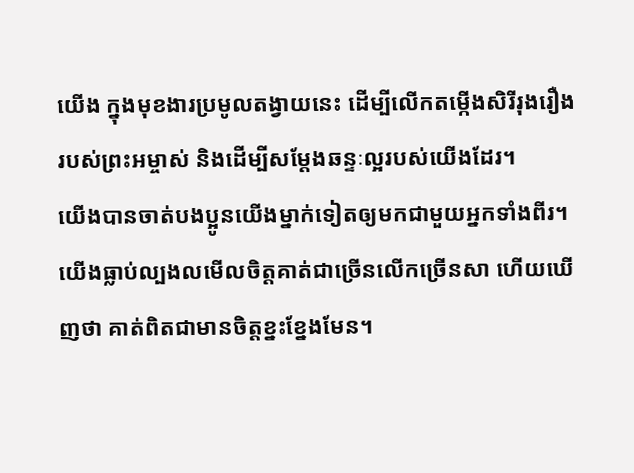យើង ក្នុងមុខងារប្រមូលតង្វាយនេះ ដើម្បីលើកតម្កើងសិរីរុងរឿងរបស់ព្រះអម្ចាស់ និងដើម្បីសម្តែងឆន្ទៈល្អរបស់យើងដែរ។
យើងបានចាត់បងប្អូនយើងម្នាក់ទៀតឲ្យមកជាមួយអ្នកទាំងពីរ។ យើងធ្លាប់ល្បងលមើលចិត្តគាត់ជាច្រើនលើកច្រើនសា ហើយឃើញថា គាត់ពិតជាមានចិត្តខ្នះខ្នែងមែន។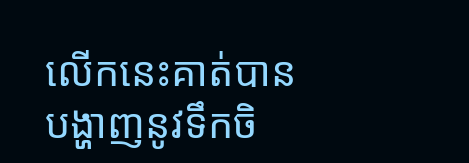លើកនេះគាត់បានបង្ហាញនូវទឹកចិ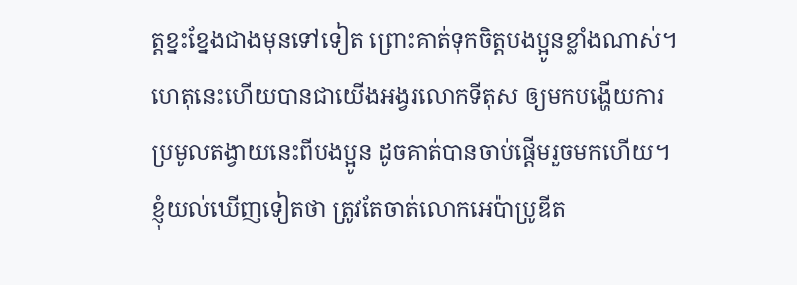ត្តខ្នះខ្នែងជាងមុនទៅទៀត ព្រោះគាត់ទុកចិត្តបងប្អូនខ្លាំងណាស់។
ហេតុនេះហើយបានជាយើងអង្វរលោកទីតុស ឲ្យមកបង្ហើយការប្រមូលតង្វាយនេះពីបងប្អូន ដូចគាត់បានចាប់ផ្ដើមរួចមកហើយ។
ខ្ញុំយល់ឃើញទៀតថា ត្រូវតែចាត់លោកអេប៉ាប្រូឌីត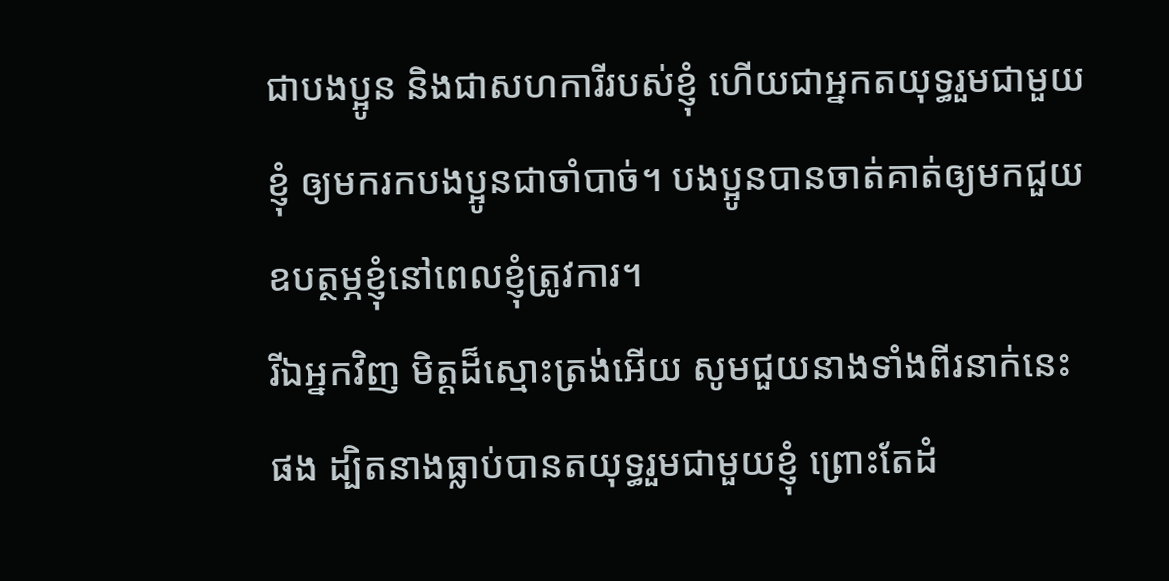ជាបងប្អូន និងជាសហការីរបស់ខ្ញុំ ហើយជាអ្នកតយុទ្ធរួមជាមួយខ្ញុំ ឲ្យមករកបងប្អូនជាចាំបាច់។ បងប្អូនបានចាត់គាត់ឲ្យមកជួយឧបត្ថម្ភខ្ញុំនៅពេលខ្ញុំត្រូវការ។
រីឯអ្នកវិញ មិត្តដ៏ស្មោះត្រង់អើយ សូមជួយនាងទាំងពីរនាក់នេះផង ដ្បិតនាងធ្លាប់បានតយុទ្ធរួមជាមួយខ្ញុំ ព្រោះតែដំ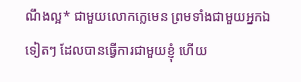ណឹងល្អ* ជាមួយលោកក្លេមេន ព្រមទាំងជាមួយអ្នកឯទៀតៗ ដែលបានធ្វើការជាមួយខ្ញុំ ហើយ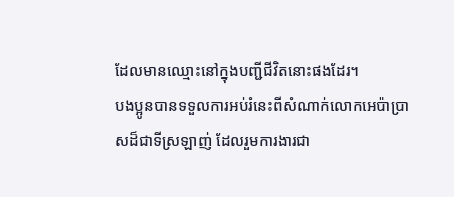ដែលមានឈ្មោះនៅក្នុងបញ្ជីជីវិតនោះផងដែរ។
បងប្អូនបានទទួលការអប់រំនេះពីសំណាក់លោកអេប៉ាប្រាសដ៏ជាទីស្រឡាញ់ ដែលរួមការងារជា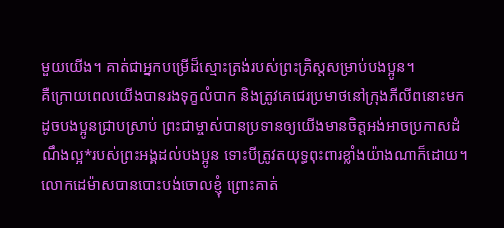មួយយើង។ គាត់ជាអ្នកបម្រើដ៏ស្មោះត្រង់របស់ព្រះគ្រិស្តសម្រាប់បងប្អូន។
គឺក្រោយពេលយើងបានរងទុក្ខលំបាក និងត្រូវគេជេរប្រមាថនៅក្រុងភីលីពនោះមក ដូចបងប្អូនជ្រាបស្រាប់ ព្រះជាម្ចាស់បានប្រទានឲ្យយើងមានចិត្តអង់អាចប្រកាសដំណឹងល្អ*របស់ព្រះអង្គដល់បងប្អូន ទោះបីត្រូវតយុទ្ធពុះពារខ្លាំងយ៉ាងណាក៏ដោយ។
លោកដេម៉ាសបានបោះបង់ចោលខ្ញុំ ព្រោះគាត់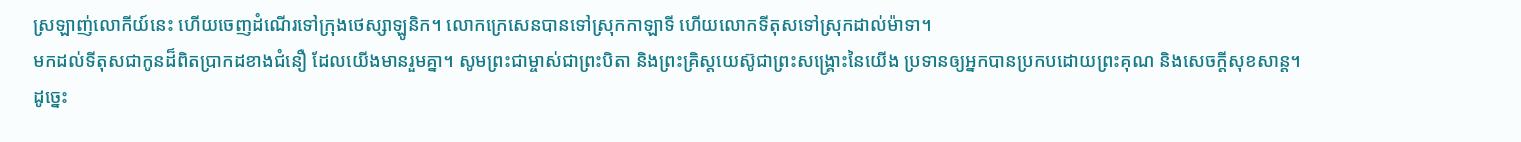ស្រឡាញ់លោកីយ៍នេះ ហើយចេញដំណើរទៅក្រុងថេស្សាឡូនិក។ លោកក្រេសេនបានទៅស្រុកកាឡាទី ហើយលោកទីតុសទៅស្រុកដាល់ម៉ាទា។
មកដល់ទីតុសជាកូនដ៏ពិតប្រាកដខាងជំនឿ ដែលយើងមានរួមគ្នា។ សូមព្រះជាម្ចាស់ជាព្រះបិតា និងព្រះគ្រិស្តយេស៊ូជាព្រះសង្គ្រោះនៃយើង ប្រទានឲ្យអ្នកបានប្រកបដោយព្រះគុណ និងសេចក្ដីសុខសាន្ត។
ដូច្នេះ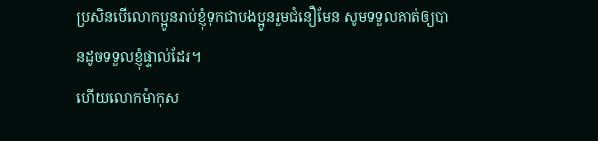ប្រសិនបើលោកប្អូនរាប់ខ្ញុំទុកជាបងប្អូនរួមជំនឿមែន សូមទទួលគាត់ឲ្យបានដូចទទួលខ្ញុំផ្ទាល់ដែរ។
ហើយលោកម៉ាកុស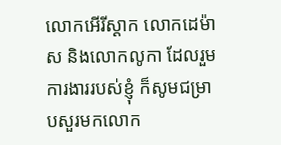លោកអើរីស្ដាក លោកដេម៉ាស និងលោកលូកា ដែលរួមការងាររបស់ខ្ញុំ ក៏សូមជម្រាបសួរមកលោក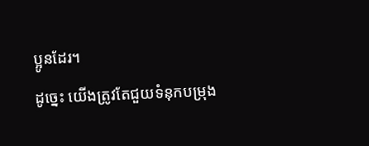ប្អូនដែរ។
ដូច្នេះ យើងត្រូវតែជួយទំនុកបម្រុង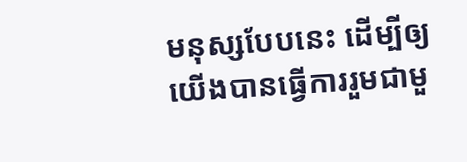មនុស្សបែបនេះ ដើម្បីឲ្យយើងបានធ្វើការរួមជាមួ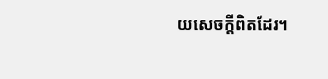យសេចក្ដីពិតដែរ។